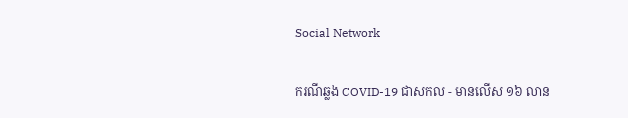Social Network

ករណីឆ្លង COVID-19 ជាសកល - មានលើស ១៦ លាន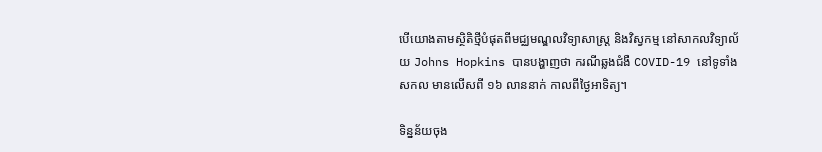បើយោងតាមស្ថិតិថ្មីបំផុតពីមជ្ឈមណ្ឌលវិទ្យាសាស្ត្រ និងវិស្វកម្ម នៅសាកលវិទ្យាល័យ Johns Hopkins បានបង្ហាញថា ករណីឆ្លងជំងឺ COVID-19 នៅទូទាំងសកល មានលើសពី ១៦ លាននាក់ កាលពីថ្ងៃអាទិត្យ។

ទិន្នន័យចុង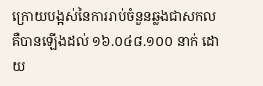ក្រោយបង្អស់នៃការរាប់ចំនួនឆ្លងជាសកល គឺបានឡើងដល់ ១៦.០៤៨.១០០ នាក់ ដោយ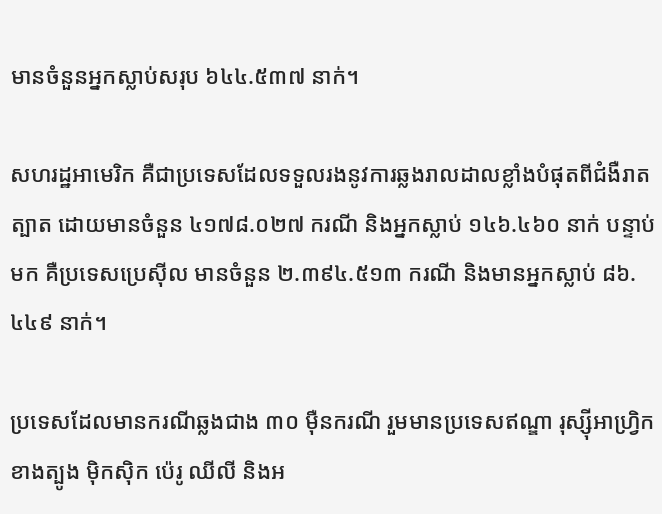មានចំនួនអ្នកស្លាប់សរុប ៦៤៤.៥៣៧ នាក់។

សហរដ្ឋអាមេរិក គឺជាប្រទេសដែលទទួលរងនូវការឆ្លងរាលដាលខ្លាំងបំផុតពីជំងឺរាតត្បាត ដោយមានចំនួន ៤១៧៨.០២៧ ករណី និងអ្នកស្លាប់ ១៤៦.៤៦០ នាក់ បន្ទាប់មក គឺប្រទេសប្រេស៊ីល មានចំនួន ២.៣៩៤.៥១៣ ករណី និងមានអ្នកស្លាប់ ៨៦.៤៤៩ នាក់។

ប្រទេសដែលមានករណីឆ្លងជាង ៣០ ម៉ឺនករណី រួមមានប្រទេសឥណ្ឌា រុស្ស៊ីអាហ្វ្រិកខាងត្បូង ម៉ិកស៊ិក ប៉េរូ ឈីលី និងអ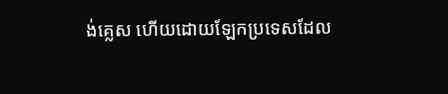ង់គ្លេស ហើយដោយឡែកប្រទេសដែល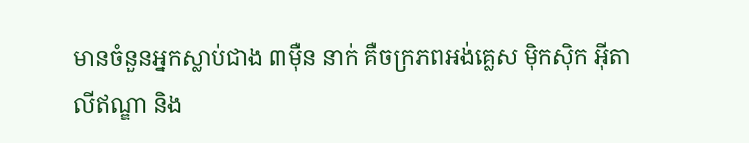មានចំនួនអ្នកស្លាប់ជាង ៣ម៉ឺន នាក់ គឺចក្រភពអង់គ្លេស ម៉ិកស៊ិក អ៊ីតាលីឥណ្ឌា និង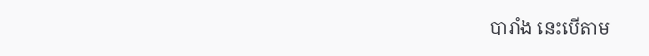បារាំង នេះបើតាម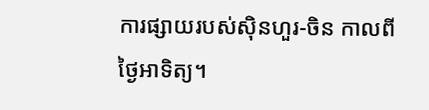ការផ្សាយរបស់ស៊ិនហួរ-ចិន កាលពីថ្ងៃអាទិត្យ។